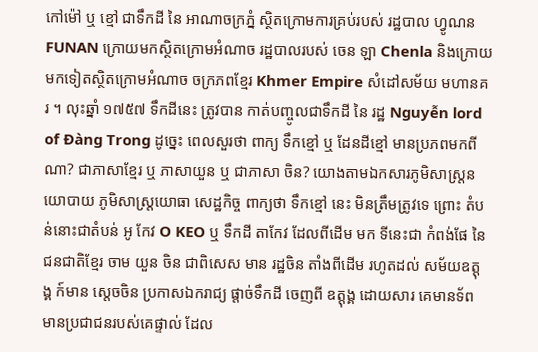កៅម៉ៅ ឬ ខ្មៅ ជាទឹកដី នៃ អាណាចក្រភ្នំ ស្ថិតក្រោមការគ្រប់របស់ រដ្ឋបាល ហ្វូណន FUNAN ក្រោយមកស្ថិតក្រោមអំណាច រដ្ឋបាលរបស់ ចេន ឡា Chenla និងក្រោយមកទៀតស្ថិតក្រោមអំណាច ចក្រភពខ្មែរ Khmer Empire សំដៅសម័យ មហានគរ ។ លុះឆ្នាំ ១៧៥៧ ទឹកដីនេះ ត្រូវបាន កាត់បញ្ចូលជាទឹកដី នៃ រដ្ឋ Nguyễn lord of Đàng Trong ដូច្នេះ ពេលសួរថា ពាក្យ ទឹកខ្មៅ ឬ ដែនដីខ្មៅ មានប្រភពមកពីណា? ជាភាសាខ្មែរ ឬ ភាសាយួន ឬ ជាភាសា ចិន? យោងតាមឯកសារភូមិសាស្រ្តនយោបាយ ភូមិសាស្រ្តយោធា សេដ្ឋកិច្ច ពាក្យថា ទឹកខ្មៅ នេះ មិនត្រឹមត្រូវទេ ព្រោះ តំបន់នោះជាតំបន់ អូ កែវ O KEO ឬ ទឹកដី តាកែវ ដែលពីដើម មក ទីនេះជា កំពង់ផែ នៃ ជនជាតិខ្មែរ ចាម យួន ចិន ជាពិសេស មាន រដ្ឋចិន តាំងពីដើម រហូតដល់ សម័យឧត្តុង្គ ក៍មាន ស្តេចចិន ប្រកាសឯករាជ្យ ផ្តាច់ទឹកដី ចេញពី ឧត្តុង្គ ដោយសារ គេមានទ័ព មានប្រជាជនរបស់គេផ្ទាល់ ដែល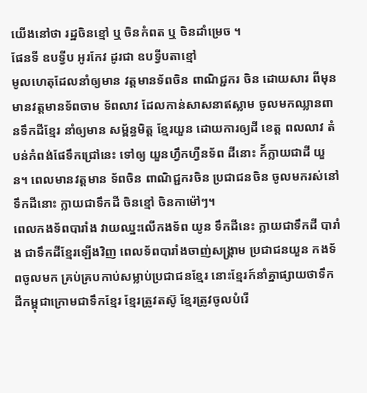យើងនៅថា រដ្ឋចិនខ្មៅ ឬ ចិនកំពត ឬ ចិនដាំម្រេច ។
ផែនទី ឧបទ្វីប អូរកែវ ដូរជា ឧបទ្វីបតាខ្មៅ
មូលហេតុដែលនាំឲ្យមាន វត្តមានទ័ពចិន ពាណិជ្ជករ ចិន ដោយសារ ពីមុន មានវត្តមានទ័ពចាម ទ័ពលាវ ដែលកាន់សាសនាឥស្លាម ចូលមកឈ្លានពានទឹកដីខ្មែរ នាំឲ្យមាន សម្ព័ន្ធមិត្ត ខ្មែរយួន ដោយការឲ្យដី ខេត្ត ពលលាវ តំបន់កំពង់ផែទឹកជ្រៅនេះ ទៅឲ្យ យួនហ្វឹកហ្វឺនទ័ព ដីនោះ ក៍័ក្លាយជាដី យួន។ ពេលមានវត្តមាន ទ័ពចិន ពាណិជ្ជករចិន ប្រជាជនចិន ចូលមករស់នៅ ទឹកដីនោះ ក្លាយជាទឹកដី ចិនខ្មៅ ចិនកាម៉ៅៗ។
ពេលកងទ័ពបារាំង វាយឈ្នះលើកងទ័ព យូន ទឹកដីនេះ ក្លាយជាទឹកដី បារាំង ជាទឹកដីខ្មែរឡើងវិញ ពេលទ័ពបារាំងចាញ់សង្រ្គាម ប្រជាជនយួន កងទ័ពចូលមក គ្រប់គ្របកាប់សម្លាប់ប្រជាជនខ្មែរ នោះខ្មែរក៍នាំគ្នាផ្សាយថាទឹកដីកម្ពុជាក្រោមជាទឹកខ្មែរ ខ្មែរត្រូវតស៊ូ ខ្មែរត្រូវចូលបំរើ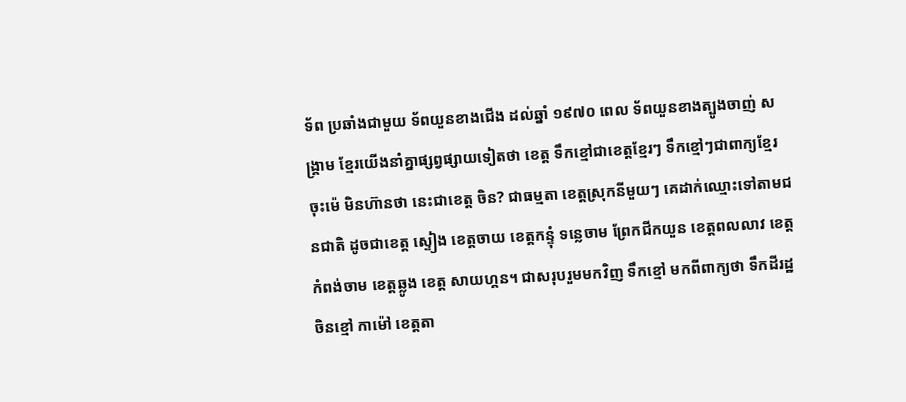ទ័ព ប្រឆាំងជាមួយ ទ័ពយួនខាងជើង ដល់ឆ្នាំ ១៩៧០ ពេល ទ័ពយួនខាងត្បូងចាញ់ សង្រ្គាម ខ្មែរយើងនាំគ្នាផ្សព្វផ្សាយទៀតថា ខេត្ត ទឹកខ្មៅជាខេត្តខ្មែរៗ ទឹកខ្មៅៗជាពាក្យខ្មែរ ចុះម៉េ មិនហ៊ានថា នេះជាខេត្ត ចិន? ជាធម្មតា ខេត្តស្រុកនីមួយៗ គេដាក់ឈ្មោះទៅតាមជនជាតិ ដូចជាខេត្ត ស្ទៀង ខេត្តចាយ ខេត្តកន្ទុំ ទន្លេចាម ព្រែកជីកយួន ខេត្តពលលាវ ខេត្តកំពង់ចាម ខេត្តឆ្លូង ខេត្ត សាយហ្គន។ ជាសរុបរួមមកវិញ ទឹកខ្មៅ មកពីពាក្យថា ទឹកដីរដ្ឋចិនខ្មៅ កាម៉ៅ ខេត្តតា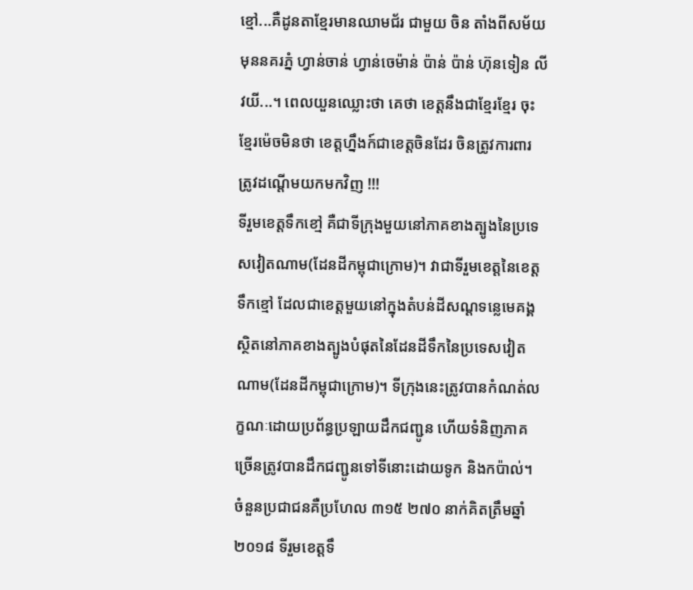ខ្មៅ...គឺដូនតាខ្មែរមានឈាមជ័រ ជាមួយ ចិន តាំងពីសម័យមុននគរភ្នំ ហ្វាន់ចាន់ ហ្វាន់ចេម៉ាន់ ប៉ាន់ ប៉ាន់ ហ៊ុនទៀន លីវយី...។ ពេលយួនឈ្លោះថា គេថា ខេត្តនឹងជាខ្មែរខ្មែរ ចុះខ្មែរម៉េចមិនថា ខេត្តហ្នឹងក៍ជាខេត្តចិនដែរ ចិនត្រូវការពារ ត្រូវដណ្តើមយកមកវិញ !!!
ទីរួមខេត្តទឹកខៅ្ម គឺជាទីក្រុងមួយនៅភាគខាងត្បូងនៃប្រទេសវៀតណាម(ដែនដីកម្ពុជាក្រោម)។ វាជាទីរួមខេត្តនៃខេត្តទឹកខ្មៅ ដែលជាខេត្តមួយនៅក្នុងតំបន់ដីសណ្ដទន្លេមេគង្គ ស្ថិតនៅភាគខាងត្បូងបំផុតនៃដែនដីទឹកនៃប្រទេសវៀតណាម(ដែនដីកម្ពុជាក្រោម)។ ទីក្រុងនេះត្រូវបានកំណត់លក្ខណៈដោយប្រព័ន្ធប្រឡាយដឹកជញ្ជូន ហើយទំនិញភាគច្រើនត្រូវបានដឹកជញ្ជូនទៅទីនោះដោយទូក និងកប៉ាល់។
ចំនួនប្រជាជនគឺប្រហែល ៣១៥ ២៧០ នាក់គិតត្រឹមឆ្នាំ២០១៨ ទីរួមខេត្តទឹ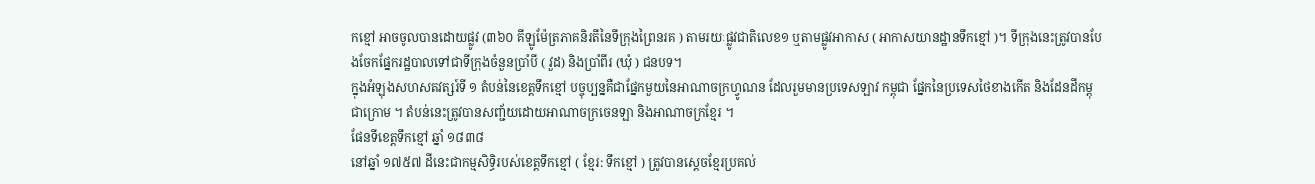កខ្មៅ អាចចូលបានដោយផ្លូវ (៣៦០ គីឡូម៉ែត្រភាគនិរតីនៃទីក្រុងព្រៃនរគ ) តាមរយៈផ្លូវជាតិលេខ១ ឬតាមផ្លូវអាកាស ( អាកាសយានដ្ឋានទឹកខ្មៅ )។ ទីក្រុងនេះត្រូវបានបែងចែកផ្នែករដ្ឋបាលទៅជាទីក្រុងចំនួនប្រាំបី ( វួដ) និងប្រាំពីរ (ឃុំ ) ជនបទ។
ក្នុងអំឡុងសហសតវត្សរ៍ទី ១ តំបន់នៃខេត្តទឹកខ្មៅ បច្ចុប្បន្នគឺជាផ្នែកមួយនៃអាណាចក្រហ្វូណន ដែលរួមមានប្រទេសឡាវ កម្ពុជា ផ្នែកនៃប្រទេសថៃខាងកើត និងដែនដីកម្ពុជាក្រោម ។ តំបន់នេះត្រូវបានសញ្ជ័យដោយអាណាចក្រចេនឡា និងអាណាចក្រខ្មែរ ។
ផែនទីខេត្តទឹកខ្មៅ ឆ្នាំ ១៨៣៨
នៅឆ្នាំ ១៧៥៧ ដីនេះជាកម្មសិទ្ធិរបស់ខេត្តទឹកខ្មៅ ( ខ្មែរ: ទឹកខ្មៅ ) ត្រូវបានស្តេចខ្មែរប្រគល់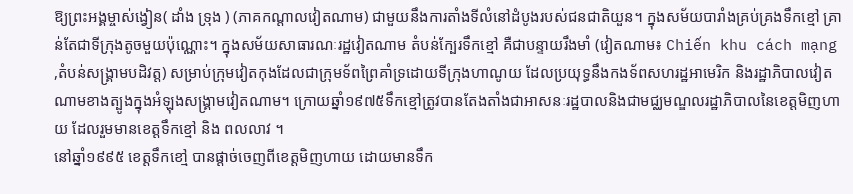ឱ្យព្រះអង្គម្ចាស់ង្វៀន( ដាំង ទ្រុង ) (ភាគកណ្តាលវៀតណាម) ជាមួយនឹងការតាំងទីលំនៅដំបូងរបស់ជនជាតិយួន។ ក្នុងសម័យបារាំងគ្រប់គ្រងទឹកខ្មៅ គ្រាន់តែជាទីក្រុងតូចមួយប៉ុណ្ណោះ។ ក្នុងសម័យសាធារណៈរដ្ឋវៀតណាម តំបន់ក្បែរទឹកខ្មៅ គឺជាបន្ទាយរឹងមាំ (វៀតណាម៖ Chiến khu cách mạng ,តំបន់សង្គ្រាមបដិវត្ត) សម្រាប់ក្រុមវៀតកុងដែលជាក្រុមទ័ពព្រៃគាំទ្រដោយទីក្រុងហាណូយ ដែលប្រយុទ្ធនឹងកងទ័ពសហរដ្ឋអាមេរិក និងរដ្ឋាភិបាលវៀតណាមខាងត្បូងក្នុងអំឡុងសង្គ្រាមវៀតណាម។ ក្រោយឆ្នាំ១៩៧៥ទឹកខ្មៅត្រូវបានតែងតាំងជាអាសនៈរដ្ឋបាលនិងជាមជ្ឈមណ្ឌលរដ្ឋាភិបាលនៃខេត្តមិញហាយ ដែលរួមមានខេត្តទឹកខ្មៅ និង ពលលាវ ។
នៅឆ្នាំ១៩៩៥ ខេត្តទឹកខៅ្ម បានផ្តាច់ចេញពីខេត្តមិញហាយ ដោយមានទឹក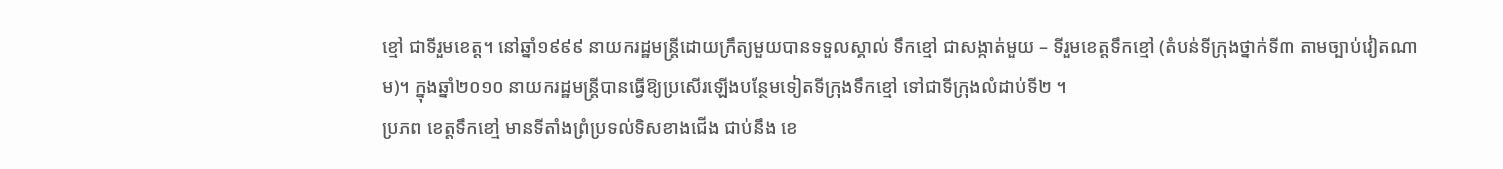ខ្មៅ ជាទីរួមខេត្ត។ នៅឆ្នាំ១៩៩៩ នាយករដ្ឋមន្ត្រីដោយក្រឹត្យមួយបានទទួលស្គាល់ ទឹកខ្មៅ ជាសង្កាត់មួយ – ទីរួមខេត្តទឹកខ្មៅ (តំបន់ទីក្រុងថ្នាក់ទី៣ តាមច្បាប់វៀតណាម)។ ក្នុងឆ្នាំ២០១០ នាយករដ្ឋមន្ត្រីបានធ្វើឱ្យប្រសើរឡើងបន្ថែមទៀតទីក្រុងទឹកខ្មៅ ទៅជាទីក្រុងលំដាប់ទី២ ។
ប្រភព ខេត្តទឹកខៅ្ម មានទីតាំងព្រំប្រទល់ទិសខាងជើង ជាប់នឹង ខេ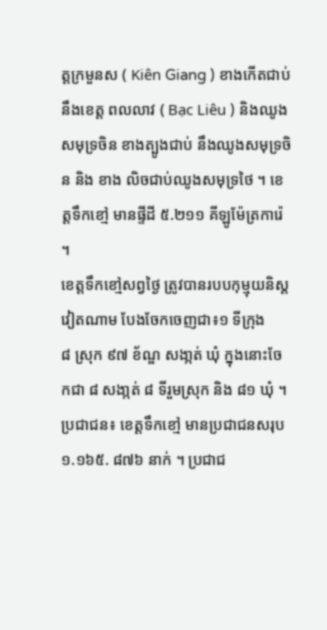ត្តក្រមួនស ( Kiên Giang ) ខាងកើតជាប់ នឹងខេត្ត ពលលាវ ( Bạc Liêu ) និងឈូងសមុទ្រចិន ខាងត្បូងជាប់ នឹងឈូងសមុទ្រចិន និង ខាង លិចជាប់ឈូងសមុទ្រថៃ ។ ខេត្តទឹកខៅ្ម មានផី្ទដី ៥.២១១ គីឡូម៉ែត្រការ៉េ ។
ខេត្តទឹកខៅ្មសព្វថៃ្ង ត្រូវបានរបបកុម្មុយនិស្តវៀតណាម បែងចែកចេញជា៖១ ទីក្រុង
៨ ស្រុក ៩៧ ខ័ណ្ឌ សងា្កត់ ឃុំ ក្នុងនោះចែកជា ៨ សងា្កត់ ៨ ទីរួមស្រុក និង ៨១ ឃុំ ។
ប្រជាជន៖ ខេត្តទឹកខៅ្ម មានប្រជាជនសរុប ១.១៦៥. ៨៧៦ នាក់ ។ ប្រជាជ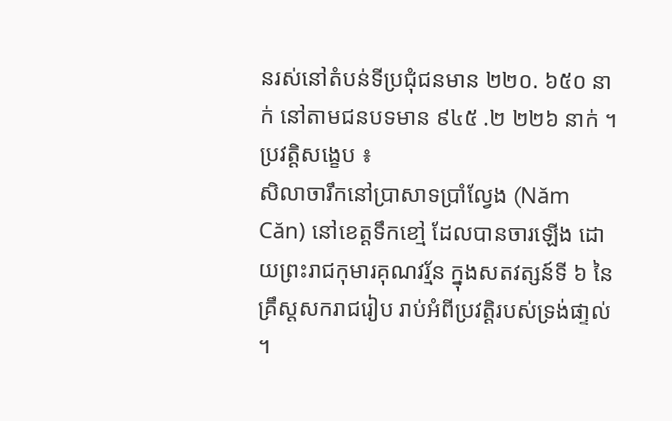នរស់នៅតំបន់ទីប្រជុំជនមាន ២២០. ៦៥០ នាក់ នៅតាមជនបទមាន ៩៤៥ .២ ២២៦ នាក់ ។
ប្រវតិ្តសងេ្ខប ៖
សិលាចារឹកនៅប្រាសាទប្រាំលែ្វង (Năm Căn) នៅខេត្តទឹកខៅ្ម ដែលបានចារឡើង ដោយព្រះរាជកុមារគុណវរ្ម័ន ក្នុងសតវត្សន៍ទី ៦ នៃគ្រឹស្តសករាជរៀប រាប់អំពីប្រវតិ្តរបស់ទ្រង់ផា្ទល់ ។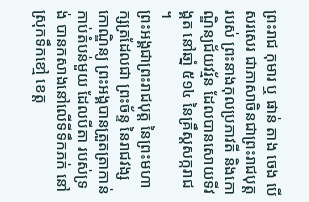ព្រះរាជ កុមារ ឬ ផាន់ តាង ចេង បើសរសេរ ជាភាសាចិនជាព្រះរាជបុត្តរបស់ ព្រះនាងកុលប្រភាវតី និងកោណិ្ឌន្យជ័យវរ្ម័ន ដែលបានសោយទីវង្គត នៅឆាំ្ន ៥១៤ នៃគ្រឹស្តសក្ករាជ ។
ព្រះអង្គជាព្រះរាជបុត្ត នៃព្រះមហាក្សត្រដែលជា ព្រះច័ន្ទ នៃរាជវង្សកោណិ្ឌន្យ ព្រះអង្គបានត្រួតត្រាកាន់កាប់តំបន់មួយ ដែលបីតា របស់ទ្រង់ បានកសាងនៅលើទីទឹកភក់ នៅស្រុកទឹកខៅ្ម ខេត្ត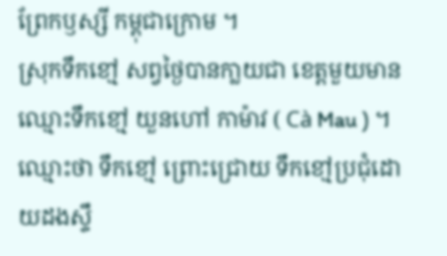ព្រែកឫស្សី កម្ពុជាក្រោម ។
ស្រុកទឹកខៅ្ម សព្វថៃ្ងបានកា្លយជា ខេត្តមួយមានឈ្មោះទឹកខៅ្ម យួនហៅ កាម៉ាវ ( Cà Mau ) ។ ឈ្មោះថា ទឹកខៅ្ម ព្រោះជ្រោយ ទឹកខៅ្មប្រជុំដោយដងសឹ្ទ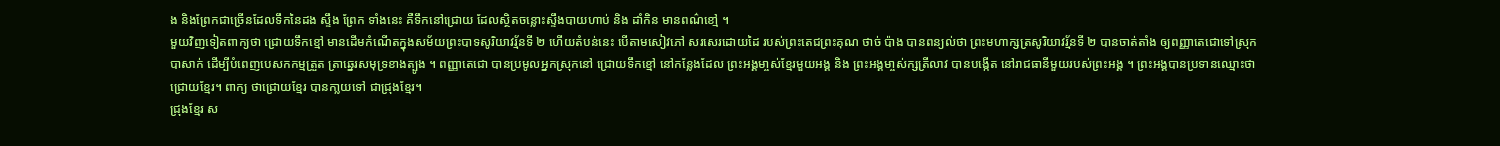ង និងព្រែកជាច្រើនដែលទឹកនៃដង សឹ្ទង ព្រែក ទាំងនេះ គឺទឹកនៅជ្រោយ ដែលសិ្ថតចន្លោះសឹ្ទងបាយហាប់ និង ដាំកិន មានពណ៌ខៅ្ម ។
មួយវិញទៀតពាក្យថា ជ្រោយទឹកខ្មៅ មានដើមកំណើតក្នុងសម័យព្រះបាទសូរិយាវរ្ម័នទី ២ ហើយតំបន់នេះ បើតាមសៀវភៅ សរសេរដោយដៃ របស់ព្រះតេជព្រះគុណ ថាច់ ប៉ាង បានពន្យល់ថា ព្រះមហាក្សត្រសូរិយាវរ្ម័នទី ២ បានចាត់តាំង ឲ្យពញ្ញាតេជោទៅស្រុក បាសាក់ ដើម្បីបំពេញបេសកកម្មត្រួត ត្រាឆេ្នរសមុទ្រខាងត្បូង ។ ពញ្ញាតេជោ បានប្រមូលអ្នកស្រុកនៅ ជ្រោយទឹកខ្មៅ នៅកនែ្លងដែល ព្រះអង្គមា្ចស់ខែ្មរមួយអង្គ និង ព្រះអង្គមា្ចស់ក្សត្រីលាវ បានបងើ្កត នៅរាជធានីមួយរបស់ព្រះអង្គ ។ ព្រះអង្គបានប្រទានឈ្មោះថា ជ្រោយខែ្មរ។ ពាក្យ ថាជ្រោយខែ្មរ បានកា្លយទៅ ជាជ្រុងខែ្មរ។
ជ្រុងខែ្មរ ស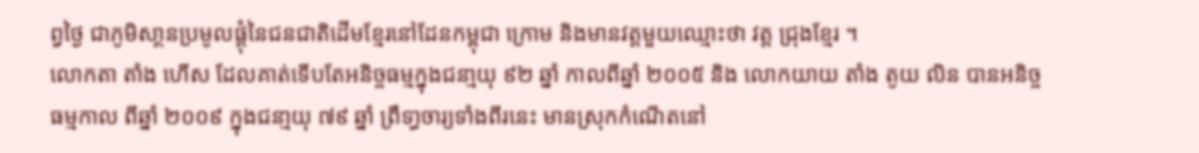ព្វថៃ្ង ជាភូមិសា្ថនប្រមូលផ្ដុំនៃជនជាតិដើមខ្មែរនៅដែនកម្ពុជា ក្រោម និងមានវត្តមួយឈ្មោះថា វត្ត ជ្រុងខែ្មរ ។
លោកតា តាំង ហើស ដែលគាត់ទើបតែអនិច្ចធម្មក្នុងជនា្មយុ ៩២ ឆ្នាំ កាលពីឆ្នាំ ២០០៥ និង លោកយាយ តាំង តូយ លិន បានអនិច្ចធម្មកាល ពីឆ្នាំ ២០០៩ ក្នុងជនា្មយុ ៧៩ ឆ្នាំ ព្រឹទា្ធចារ្យទាំងពីរនេះ មានស្រុកកំណើតនៅ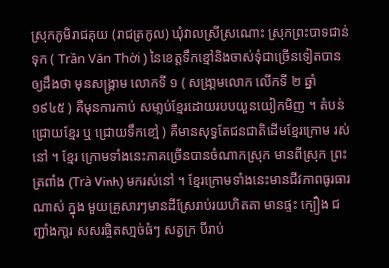ស្រុកភូមិរាជគុយ (រាជត្រកូល) ឃុំវាលស្រីស្រណោះ ស្រុកព្រះបាទជាន់ទុក ( Trần Văn Thời ) នៃខេត្តទឹកខ្មៅនិងចាស់ទុំជាច្រើនទៀតបានឲ្យដឹងថា មុនសង្គ្រាម លោកទី ១ ( សង្រា្គមលោក លើកទី ២ ឆ្នាំ ១៩៤៥ ) គឺមុនការកាប់ សមា្លប់ខែ្មរដោយរបបយួនយៀកមិញ ។ តំបន់ជ្រោយខែ្មរ ឬ ជ្រោយទឹកខៅ្ម ) គឺមានសុទ្ធតែជនជាតិដើមខែ្មរក្រោម រស់នៅ ។ ខែ្មរ ក្រោមទាំងនេះភាគច្រើនបានចំណាកស្រុក មានពីស្រុក ព្រះត្រពាំង (Trà Vinh) មករស់នៅ ។ ខែ្មរក្រោមទាំងនេះមានជីវភាពធូរធារណាស់ ក្នុង មួយគ្រួសារៗមានដីស្រែរាប់រយហិតតា មានផ្ទះ ក្បឿង ជញ្ជាំងកា្ដរ សសរផ្ចិតសា្មច់ធំៗ សត្វក្រ បីរាប់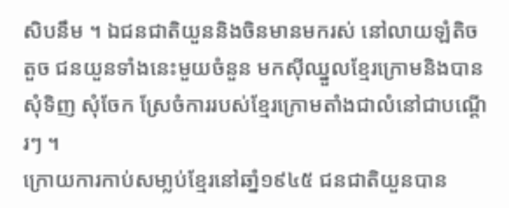សិបនឹម ។ ឯជនជាតិយួននិងចិនមានមករស់ នៅលាយឡំតិចតួច ជនយួនទាំងនេះមួយចំនួន មកស៊ីឈ្នួលខែ្មរក្រោមនិងបានសុំទិញ សុំចែក ស្រែចំការរបស់ខែ្មរក្រោមតាំងជាលំនៅជាបណើ្ដរៗ ។
ក្រោយការកាប់សមា្លប់ខែ្មរនៅឆាំ្ន១៩៤៥ ជនជាតិយួនបាន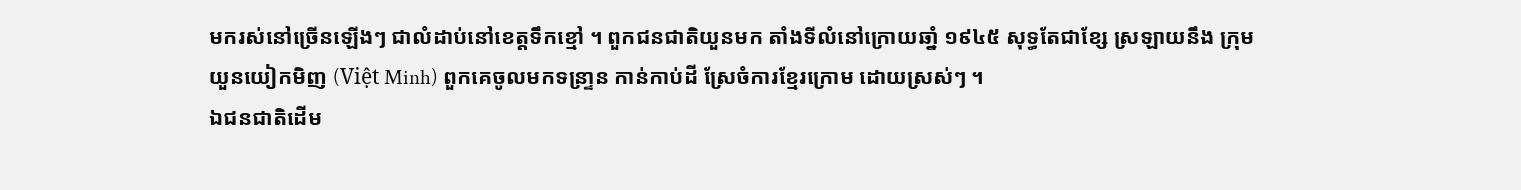មករស់នៅច្រើនឡើងៗ ជាលំដាប់នៅខេត្តទឹកខ្មៅ ។ ពួកជនជាតិយួនមក តាំងទីលំនៅក្រោយឆាំ្ន ១៩៤៥ សុទ្ធតែជាខ្សែ ស្រឡាយនឹង ក្រុម យួនយៀកមិញ (Việt Minh) ពួកគេចូលមកទន្រា្ទន កាន់កាប់ដី ស្រែចំការខែ្មរក្រោម ដោយស្រស់ៗ ។
ឯជនជាតិដើម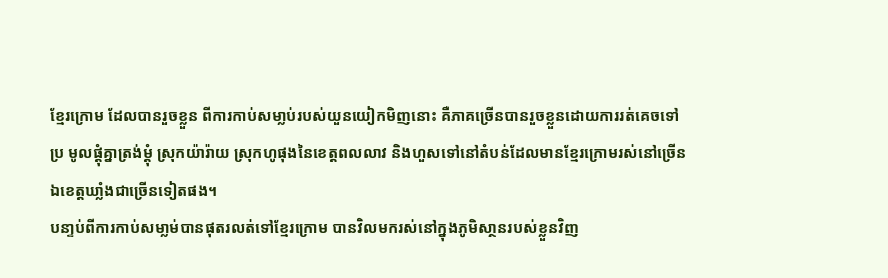ខែ្មរក្រោម ដែលបានរួចខ្លួន ពីការកាប់សមា្លប់របស់យួនយៀកមិញនោះ គឺភាគច្រើនបានរួចខ្លួនដោយការរត់គេចទៅប្រ មូលផ្ដុំគ្នាត្រង់ម្ដុំ ស្រុកយ៉ារ៉ាយ ស្រុកហូផុងនៃខេត្តពលលាវ និងហួសទៅនៅតំបន់ដែលមានខែ្មរក្រោមរស់នៅច្រើនឯខេត្តឃាំ្លងជាច្រើនទៀតផង។
បនា្ទប់ពីការកាប់សមា្លម់បានផុតរលត់ទៅខែ្មរក្រោម បានវិលមករស់នៅក្នុងភូមិសា្ថនរបស់ខ្លួនវិញ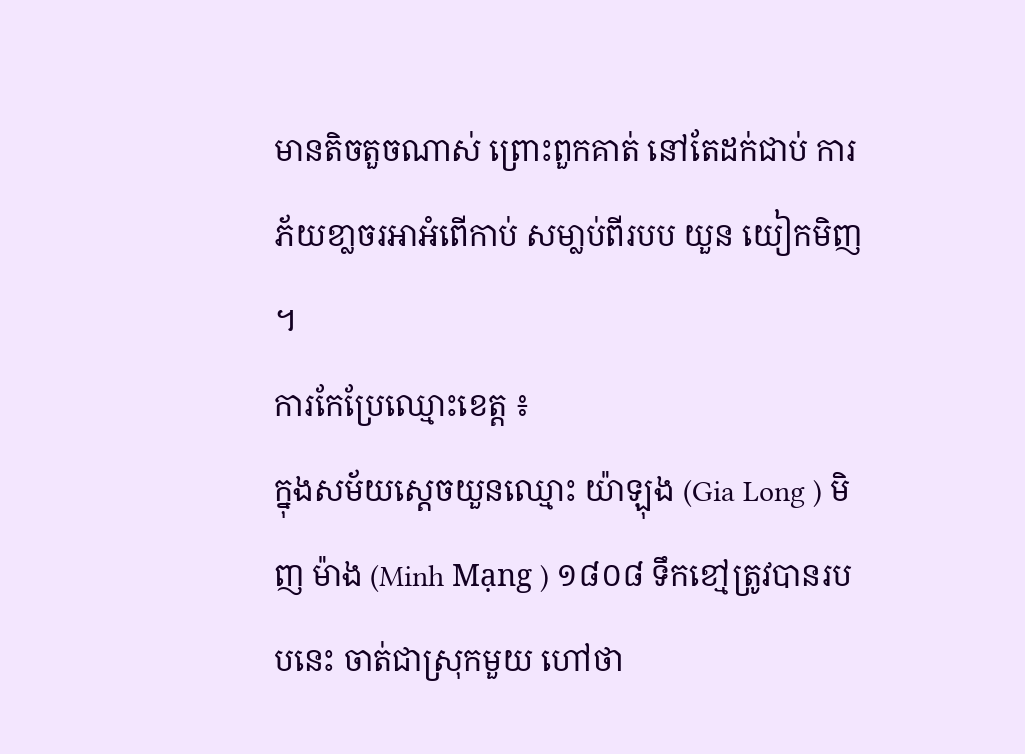មានតិចតួចណាស់ ព្រោះពួកគាត់ នៅតែដក់ជាប់ ការភ័យខា្លចរអាអំពើកាប់ សមា្លប់ពីរបប យួន យៀកមិញ ។
ការកែប្រែឈ្មោះខេត្ត ៖
ក្នុងសម័យស្តេចយួនឈ្មោះ យ៉ាឡុង (Gia Long ) មិញ ម៉ាង (Minh Mạng ) ១៨០៨ ទឹកខៅ្មត្រូវបានរបបនេះ ចាត់ជាស្រុកមួយ ហៅថា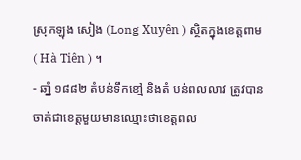ស្រុកឡុង សៀង (Long Xuyên ) សិ្ថតក្នុងខេត្តពាម ( Hà Tiên ) ។
- ឆាំ្ន ១៨៨២ តំបន់ទឹកខៅ្ម និងតំ បន់ពលលាវ ត្រូវបានចាត់ជាខេត្តមួយមានឈ្មោះថាខេត្តពល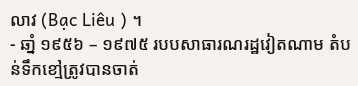លាវ (Bạc Liêu ) ។
- ឆាំ្ន ១៩៥៦ – ១៩៧៥ របបសាធារណរដ្ឋវៀតណាម តំបន់ទឹកខៅ្មត្រូវបានចាត់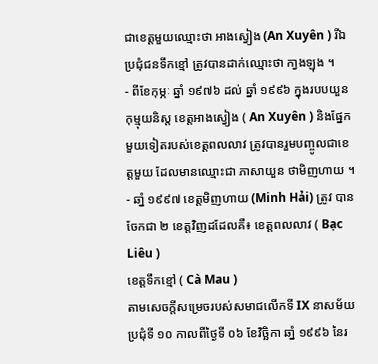ជាខេត្តមួយឈ្មោះថា អាងស្វៀង (An Xuyên ) រីឯប្រជុំជនទឹកខ្មៅ ត្រូវបានដាក់ឈ្មោះថា កា្វងឡុង ។
- ពីខែកុម្ភៈ ឆ្នាំ ១៩៧៦ ដល់ ឆ្នាំ ១៩៩៦ ក្នុងរបបយួនកុម្មុយនិស្ដ ខេត្តអាងស្វៀង ( An Xuyên ) និងផ្នែកមួយទៀតរបស់ខេត្តពលលាវ ត្រូវបានរួមបញ្ចូលជាខេត្តមួយ ដែលមានឈ្មោះជា ភាសាយួន ថាមិញហាយ ។
- ឆាំ្ន ១៩៩៧ ខេត្តមិញហាយ (Minh Hải) ត្រូវ បានចែកជា ២ ខេត្តវិញដដែលគឺ៖ ខេត្តពលលាវ ( Bạc Liêu )
ខេត្តទឹកខ្មៅ ( Cà Mau )
តាមសេចកី្ដសម្រេចរបស់សមាជលើកទី IX នាសម័យប្រជុំទី ១០ កាលពីថៃ្ងទី ០៦ ខែវិច្ឆិកា ឆាំ្ន ១៩៩៦ នៃរ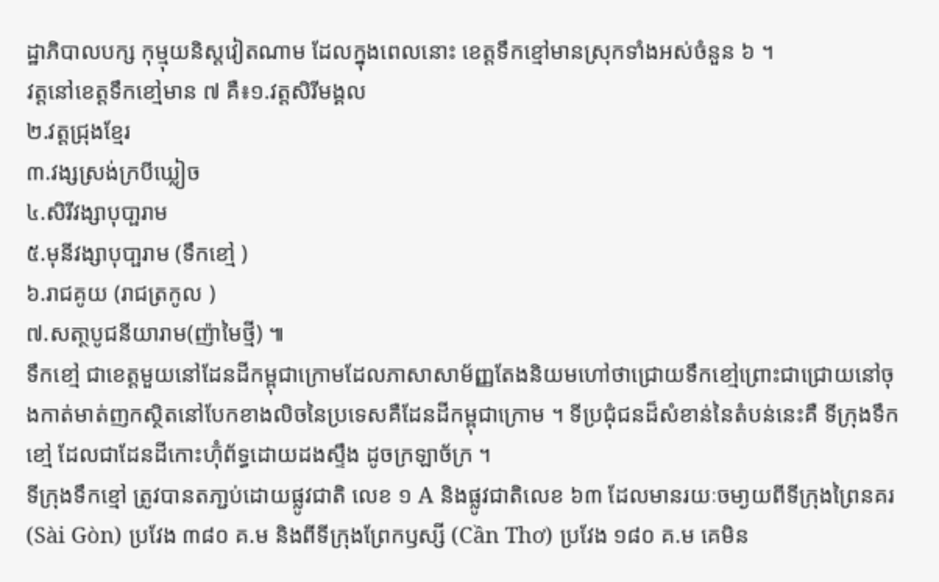ដ្ឋាភិបាលបក្ស កុម្មុយនិស្តវៀតណាម ដែលក្នុងពេលនោះ ខេត្តទឹកខ្មៅមានស្រុកទាំងអស់ចំនួន ៦ ។
វត្តនៅខេត្តទឹកខៅ្មមាន ៧ គឺ៖១.វត្តសិរីមង្គល
២.វត្តជ្រុងខែ្មរ
៣.វង្សស្រង់ក្របីឃ្លៀច
៤.សិរីវង្សាបុបា្ផរាម
៥.មុនីវង្សាបុបា្ផរាម (ទឹកខៅ្ម )
៦.រាជគូយ (រាជត្រកូល )
៧.សតា្ថបូជនីយារាម(ញ៉ាមៃថី្ម) ៕
ទឹកខៅ្ម ជាខេត្តមួយនៅដែនដីកម្ពុជាក្រោមដែលភាសាសាម័ញ្ញតែងនិយមហៅថាជ្រោយទឹកខៅ្មព្រោះជាជ្រោយនៅចុងកាត់មាត់ញកសិ្ថតនៅបែកខាងលិចនៃប្រទេសគឺដែនដីកម្ពុជាក្រោម ។ ទីប្រជុំជនដ៏សំខាន់នៃតំបន់នេះគឺ ទីក្រុងទឹកខៅ្ម ដែលជាដែនដីកោះហ៊ុំព័ទ្ធដោយដងសឹ្ទង ដូចក្រឡាច័ក្រ ។
ទីក្រុងទឹកខ្មៅ ត្រូវបានតភា្ជប់ដោយផ្លូវជាតិ លេខ ១ A និងផ្លូវជាតិលេខ ៦៣ ដែលមានរយៈចមា្ងយពីទីក្រុងព្រៃនគរ (Sài Gòn) ប្រវែង ៣៨០ គ.ម និងពីទីក្រុងព្រែកឫស្សី (Cần Thơ) ប្រវែង ១៨០ គ.ម គេមិន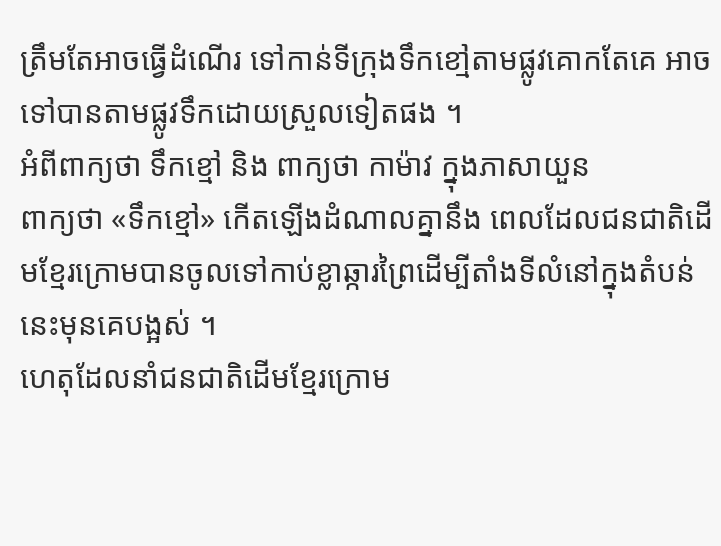ត្រឹមតែអាចធើ្វដំណើរ ទៅកាន់ទីក្រុងទឹកខៅ្មតាមផ្លូវគោកតែគេ អាចទៅបានតាមផ្លូវទឹកដោយស្រួលទៀតផង ។
អំពីពាក្យថា ទឹកខ្មៅ និង ពាក្យថា កាម៉ាវ ក្នុងភាសាយួន
ពាក្យថា «ទឹកខ្មៅ» កើតឡើងដំណាលគ្នានឹង ពេលដែលជនជាតិដើមខ្មែរក្រោមបានចូលទៅកាប់ខ្លាឆ្ការព្រៃដើម្បីតាំងទីលំនៅក្នុងតំបន់នេះមុនគេបង្អស់ ។
ហេតុដែលនាំជនជាតិដើមខ្មែរក្រោម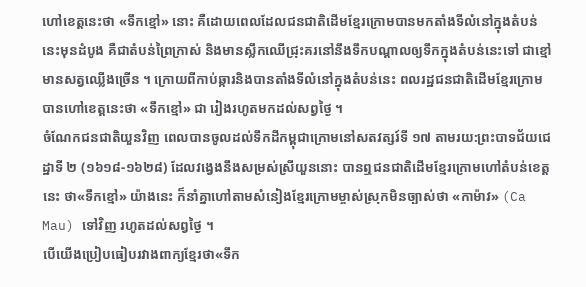ហៅខេត្តនេះថា «ទឹកខ្មៅ» នោះ គឺដោយពេលដែលជនជាតិដើមខ្មែរក្រោមបានមកតាំងទីលំនៅក្នុងតំបន់នេះមុនដំបូង គឺជាតំបន់ព្រៃក្រាស់ និងមានស្លឹកឈើជ្រុះគរនៅនឹងទឹកបណ្តាលឲ្យទឹកក្នុងតំបន់នេះទៅ ជាខ្មៅមានសត្វឈ្លើងច្រើន ។ ក្រោយពីកាប់ឆ្ការនិងបានតាំងទីលំនៅក្នុងតំបន់នេះ ពលរដ្ឋជនជាតិដើមខ្មែរក្រោមបានហៅខេត្តនេះថា «ទឹកខ្មៅ» ជា រៀងរហូតមកដល់សព្វថ្ងៃ ។
ចំណែកជនជាតិយួនវិញ ពេលបានចូលដល់ទឹកដីកម្ពុជាក្រោមនៅសតវត្សរ៍ទី ១៧ តាមរយ:ព្រះបាទជ័យជេដ្ឋាទី ២ (១៦១៨-១៦២៨) ដែលវង្វេងនឹងសម្រស់ស្រីយួននោះ បានឮជនជាតិដើមខ្មែរក្រោមហៅតំបន់ខេត្តនេះ ថា«ទឹកខ្មៅ» យ៉ាងនេះ ក៏នាំគ្នាហៅតាមសំនៀងខ្មែរក្រោមម្ចាស់ស្រុកមិនច្បាស់ថា «កាម៉ាវ» (Ca Mau) ទៅវិញ រហូតដល់សព្វថ្ងៃ ។
បើយើងប្រៀបធៀបរវាងពាក្យខ្មែរថា«ទឹក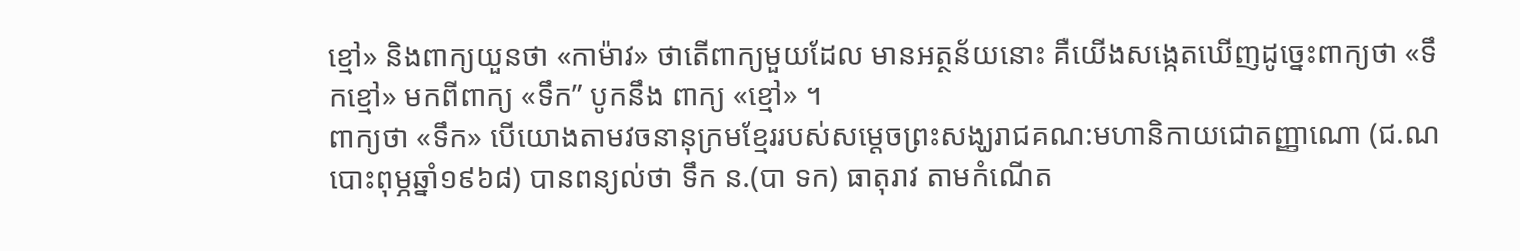ខ្មៅ» និងពាក្យយួនថា «កាម៉ាវ» ថាតើពាក្យមួយដែល មានអត្ថន័យនោះ គឺយើងសង្កេតឃើញដូច្នេះពាក្យថា «ទឹកខ្មៅ» មកពីពាក្យ «ទឹក” បូកនឹង ពាក្យ «ខ្មៅ» ។
ពាក្យថា «ទឹក» បើយោងតាមវចនានុក្រមខ្មែររបស់សម្តេចព្រះសង្ឃរាជគណ:មហានិកាយជោតញ្ញាណោ (ជ.ណ បោះពុម្ភឆ្នាំ១៩៦៨) បានពន្យល់ថា ទឹក ន.(បា ទក) ធាតុរាវ តាមកំណើត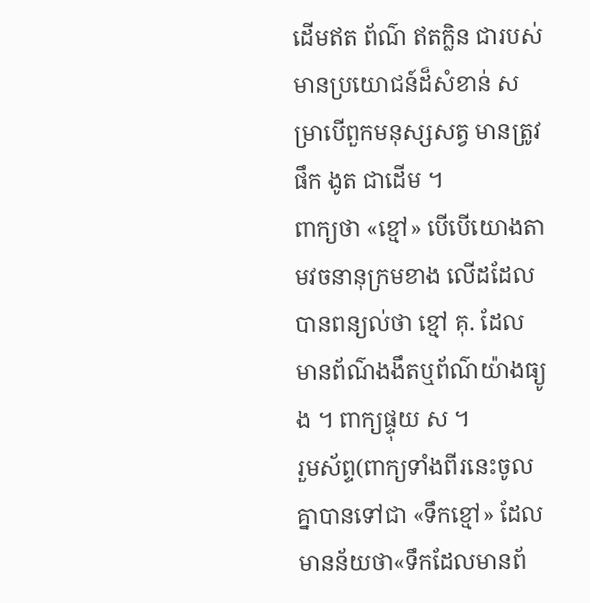ដើមឥត ព័ណ៌ ឥតក្លិន ជារបស់មានប្រយោជន៍ដ៏សំខាន់ សម្រាបើពួកមនុស្សសត្វ មានត្រូវផឹក ងូត ជាដើម ។
ពាក្យថា «ខ្មៅ» បើបើយោងតាមវចនានុក្រមខាង លើដដែលបានពន្យល់ថា ខ្មៅ គុ. ដែលមានព័ណ៌ងងឹតឬព័ណ៌យ៉ាងធ្យូង ។ ពាក្យផ្ទុយ ស ។
រួមស័ព្ទ(ពាក្យទាំងពីរនេះចូលគ្នាបានទៅជា «ទឹកខ្មៅ» ដែលមានន័យថា«ទឹកដែលមានព័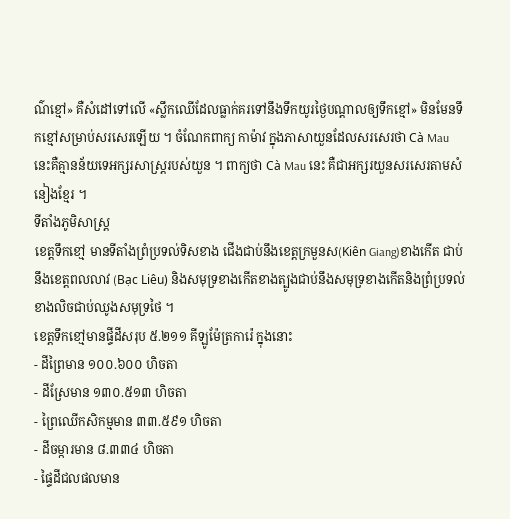ណ៌ខ្មៅ» គឺសំដៅទៅលើ «ស្លឹកឈើដែលធ្លាក់គរទៅនឹងទឹកយូរថ្ងៃបណ្តាលឲ្យទឹកខ្មៅ» មិនមែនទឹកខ្មៅសម្រាប់សរសេរឡើយ ។ ចំណែកពាក្យ កាម៉ាវ ក្នុងភាសាយួនដែលសរសេរថា Cà Mau នេះគឺគ្មានន័យទេអក្សរសាស្ត្ររបស់យួន ។ ពាក្យថា Cà Mau នេះ គឺជាអក្សរយួនសរសេរតាមសំនៀងខ្មែរ ។
ទីតាំងភូមិសាស្ត្រ
ខេត្តទឹកខៅ្ម មានទីតាំងព្រំប្រទល់ទិសខាង ជើងជាប់នឹងខេត្តក្រមួនស(Kiên Giang)ខាងកើត ជាប់នឹងខេត្តពលលាវ (Bạc Liêu) និងសមុទ្រខាងកើតខាងត្បូងជាប់នឹងសមុទ្រខាងកើតនិងព្រំប្រទល់ខាងលិចជាប់ឈូងសមុទ្រថៃ ។
ខេត្តទឹកខៅ្មមានផី្ទដីសរុប ៥.២១១ គីឡូម៉ែត្រការ៉េ ក្នុងនោះ
- ដីព្រៃមាន ១០០.៦០០ ហិចតា
- ដីស្រែមាន ១៣០.៥១៣ ហិចតា
- ព្រៃឈើកសិកម្មមាន ៣៣.៥៩១ ហិចតា
- ដីចម្ការមាន ៨.៣៣៤ ហិចតា
- ផ្ទៃដីជលផលមាន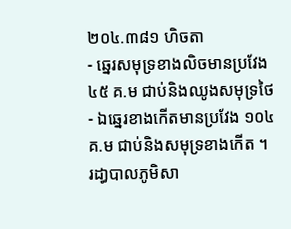២០៤.៣៨១ ហិចតា
- ឆេ្នរសមុទ្រខាងលិចមានប្រវែង ៤៥ គ.ម ជាប់និងឈូងសមុទ្រថៃ
- ឯឆេ្នរខាងកើតមានប្រវែង ១០៤ គ.ម ជាប់និងសមុទ្រខាងកើត ។
រដា្ធបាលភូមិសា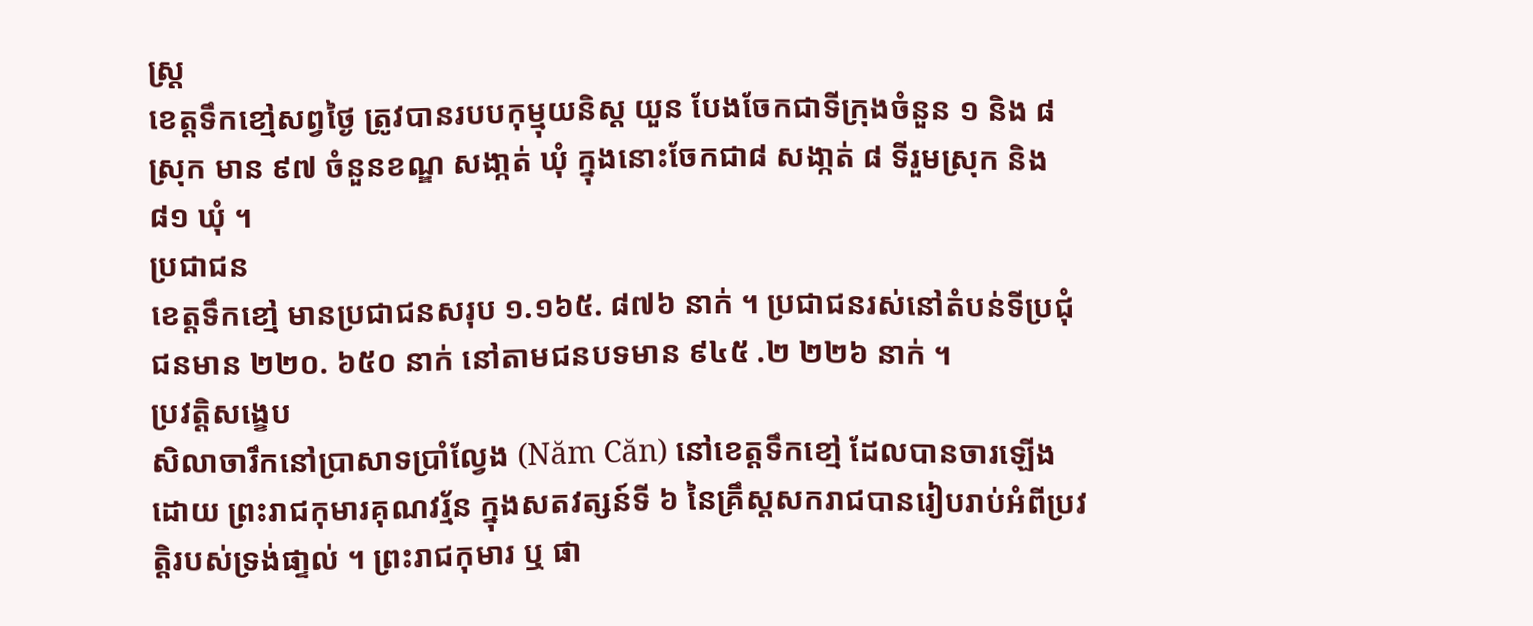ស្ត្រ
ខេត្តទឹកខៅ្មសព្វថៃ្ង ត្រូវបានរបបកុម្មុយនិស្ត យួន បែងចែកជាទីក្រុងចំនួន ១ និង ៨ ស្រុក មាន ៩៧ ចំនួនខណ្ឌ សងា្កត់ ឃុំ ក្នុងនោះចែកជា៨ សងា្កត់ ៨ ទីរួមស្រុក និង ៨១ ឃុំ ។
ប្រជាជន
ខេត្តទឹកខៅ្ម មានប្រជាជនសរុប ១.១៦៥. ៨៧៦ នាក់ ។ ប្រជាជនរស់នៅតំបន់ទីប្រជុំជនមាន ២២០. ៦៥០ នាក់ នៅតាមជនបទមាន ៩៤៥ .២ ២២៦ នាក់ ។
ប្រវតិ្តសងេ្ខប
សិលាចារឹកនៅប្រាសាទប្រាំលែ្វង (Năm Căn) នៅខេត្តទឹកខៅ្ម ដែលបានចារឡើង ដោយ ព្រះរាជកុមារគុណវរ្ម័ន ក្នុងសតវត្សន៍ទី ៦ នៃគ្រឹស្តសករាជបានរៀបរាប់អំពីប្រវតិ្តរបស់ទ្រង់ផា្ទល់ ។ ព្រះរាជកុមារ ឬ ផា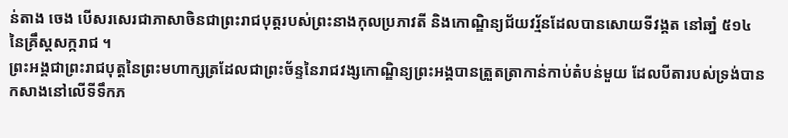ន់តាង ចេង បើសរសេរជាភាសាចិនជាព្រះរាជបុត្តរបស់ព្រះនាងកុលប្រភាវតី និងកោណិ្ឌន្យជ័យវរ្ម័នដែលបានសោយទីវង្គត នៅឆាំ្ន ៥១៤ នៃគ្រឹស្តសក្ករាជ ។
ព្រះអង្គជាព្រះរាជបុត្តនៃព្រះមហាក្សត្រដែលជាព្រះច័ន្ទនៃរាជវង្សកោណិ្ឌន្យព្រះអង្គបានត្រួតត្រាកាន់កាប់តំបន់មួយ ដែលបីតារបស់ទ្រង់បានកសាងនៅលើទីទឹកភ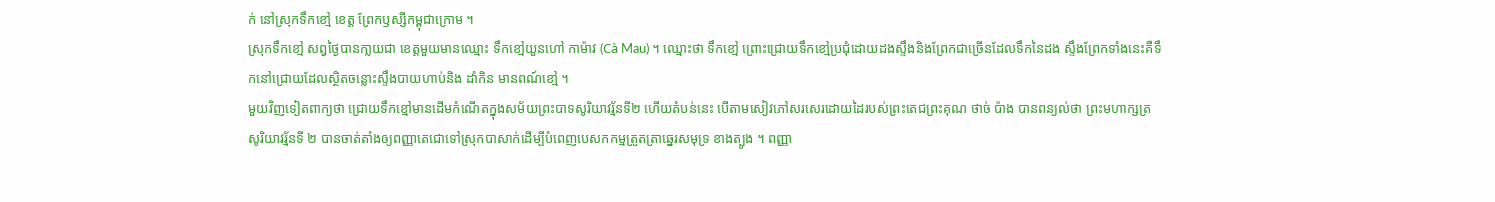ក់ នៅស្រុកទឹកខៅ្ម ខេត្ត ព្រែកឫស្សីកម្ពុជាក្រោម ។
ស្រុកទឹកខៅ្ម សព្វថៃ្ងបានកា្លយជា ខេត្តមួយមានឈ្មោះ ទឹកខៅ្មយួនហៅ កាម៉ាវ (Cà Mau) ។ ឈ្មោះថា ទឹកខៅ្ម ព្រោះជ្រោយទឹកខៅ្មប្រជុំដោយដងសឹ្ទងនិងព្រែកជាច្រើនដែលទឹកនៃដង សឹ្ទងព្រែកទាំងនេះគឺទឹកនៅជ្រោយដែលសិ្ថតចន្លោះសឹ្ទងបាយហាប់និង ដាំកិន មានពណ៍ខៅ្ម ។
មួយវិញទៀតពាក្យថា ជ្រោយទឹកខ្មៅមានដើមកំណើតក្នុងសម័យព្រះបាទសូរិយាវរ្ម័នទី២ ហើយតំបន់នេះ បើតាមសៀវភៅសរសេរដោយដៃរបស់ព្រះតេជព្រះគុណ ថាច់ ប៉ាង បានពន្យល់ថា ព្រះមហាក្សត្រសូរិយាវរ្ម័នទី ២ បានចាត់តាំងឲ្យពញ្ញាតេជោទៅស្រុកបាសាក់ដើម្បីបំពេញបេសកកម្មត្រួតត្រាឆេ្នរសមុទ្រ ខាងត្បូង ។ ពញ្ញា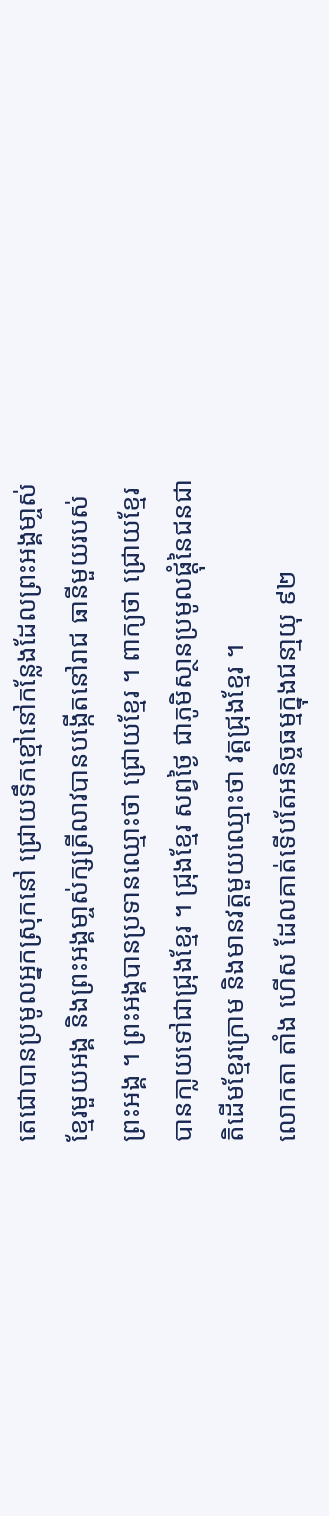តេជោបានប្រមូលអ្នកស្រុកនៅ ជ្រោយទឹកខ្មៅនៅកនែ្លងដែលព្រះអង្គមា្ចស់ខ្មែរមួយអង្គ និងព្រះអង្គមា្ចស់ក្សត្រីលាវបានបងើ្កតនៅរាជ ធានីមួយរបស់ព្រះអង្គ ។ ព្រះអង្គបានប្រទានឈ្មោះថា ជ្រោយខ្មែរ ។ ពាក្យថា ជ្រោយខ្មែរ បានកា្លយទៅជាជ្រុងខ្មែរ ។ ជ្រុងខ្មែរ សព្វថៃ្ង ជាភូមិសា្ថនប្រមូលផ្ដុំនៃជនជាតិដើមខ្មែរក្រោម និងមានវត្តមួយឈ្មោះថា វត្តជ្រុងខ្មែរ ។
លោកតា តាំង ហើស ដែលគាត់ទើបតែអនិច្ចធម្មក្នុងជនា្មយុ ៩២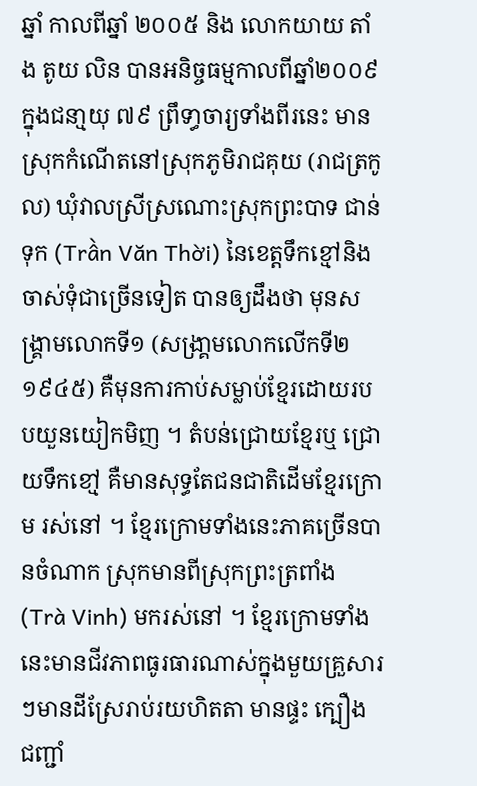ឆ្នាំ កាលពីឆ្នាំ ២០០៥ និង លោកយាយ តាំង តូយ លិន បានអនិច្ចធម្មកាលពីឆ្នាំ២០០៩ ក្នុងជនា្មយុ ៧៩ ព្រឹទា្ធចារ្យទាំងពីរនេះ មានស្រុកកំណើតនៅស្រុកភូមិរាជគុយ (រាជត្រកូល) ឃុំវាលស្រីស្រណោះស្រុកព្រះបាទ ជាន់ទុក (Trần Văn Thời) នៃខេត្តទឹកខ្មៅនិងចាស់ទុំជាច្រើនទៀត បានឲ្យដឹងថា មុនសង្គ្រាមលោកទី១ (សង្រា្គមលោកលើកទី២ ១៩៤៥) គឺមុនការកាប់សម្លាប់ខ្មែរដោយរបបយួនយៀកមិញ ។ តំបន់ជ្រោយខ្មែរឬ ជ្រោយទឹកខៅ្ម គឺមានសុទ្ធតែជនជាតិដើមខ្មែរក្រោម រស់នៅ ។ ខ្មែរក្រោមទាំងនេះភាគច្រើនបានចំណាក ស្រុកមានពីស្រុកព្រះត្រពាំង (Trà Vinh) មករស់នៅ ។ ខ្មែរក្រោមទាំងនេះមានជីវភាពធូរធារណាស់ក្នុងមួយគ្រួសារៗមានដីស្រែរាប់រយហិតតា មានផ្ទះ ក្បឿង ជញ្ជាំ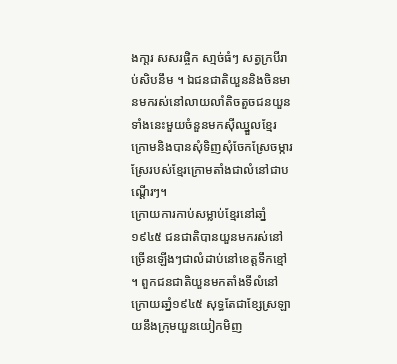ងកា្ដរ សសរផ្ចិក សា្មច់ធំៗ សត្វក្របីរាប់សិបនឹម ។ ឯជនជាតិយួននិងចិនមានមករស់នៅលាយលាំតិចតួចជនយួនទាំងនេះមួយចំនួនមកស៊ីឈ្នួលខ្មែរក្រោមនិងបានសុំទិញសុំចែកស្រែចម្ការស្រែរបស់ខ្មែរក្រោមតាំងជាលំនៅជាបណើ្ដរៗ។
ក្រោយការកាប់សម្លាប់ខ្មែរនៅឆាំ្ន១៩៤៥ ជនជាតិបានយួនមករស់នៅ ច្រើនឡើងៗជាលំដាប់នៅខេត្តទឹកខ្មៅ ។ ពួកជនជាតិយួនមកតាំងទីលំនៅក្រោយឆាំ្ន១៩៤៥ សុទ្ធតែជាខ្សែស្រឡាយនឹងក្រុមយួនយៀកមិញ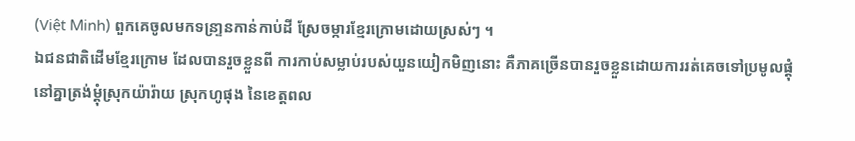(Việt Minh) ពួកគេចូលមកទន្រា្ទនកាន់កាប់ដី ស្រែចម្ការខ្មែរក្រោមដោយស្រស់ៗ ។
ឯជនជាតិដើមខ្មែរក្រោម ដែលបានរួចខ្លួនពី ការកាប់សម្លាប់របស់យួនយៀកមិញនោះ គឺភាគច្រើនបានរួចខ្លួនដោយការរត់គេចទៅប្រមូលផ្ដុំនៅគ្នាត្រង់ម្ដុំស្រុកយ៉ារ៉ាយ ស្រុកហូផុង នៃខេត្តពល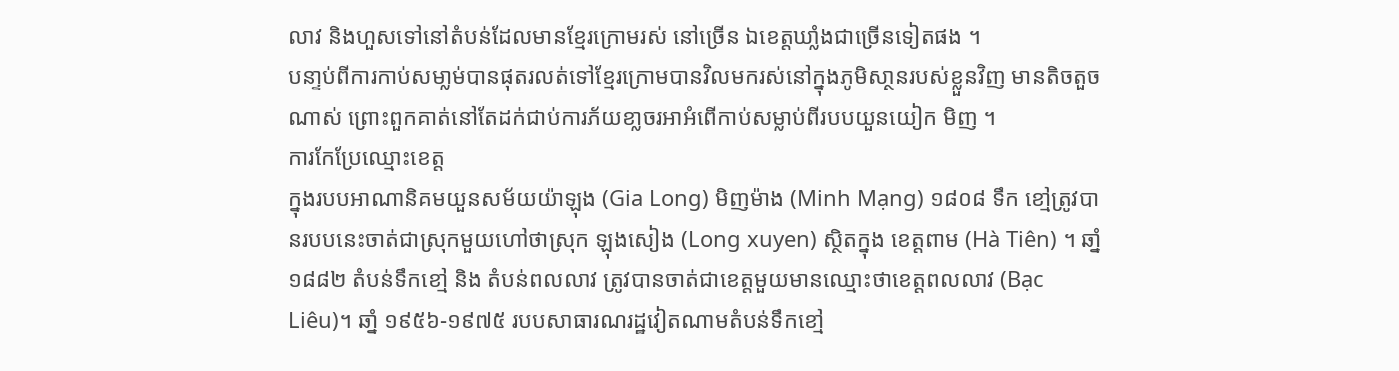លាវ និងហួសទៅនៅតំបន់ដែលមានខ្មែរក្រោមរស់ នៅច្រើន ឯខេត្តឃាំ្លងជាច្រើនទៀតផង ។
បនា្ទប់ពីការកាប់សមា្លម់បានផុតរលត់ទៅខ្មែរក្រោមបានវិលមករស់នៅក្នុងភូមិសា្ថនរបស់ខ្លួនវិញ មានតិចតួចណាស់ ព្រោះពួកគាត់នៅតែដក់ជាប់ការភ័យខា្លចរអាអំពើកាប់សម្លាប់ពីរបបយួនយៀក មិញ ។
ការកែប្រែឈ្មោះខេត្ត
ក្នុងរបបអាណានិគមយួនសម័យយ៉ាឡុង (Gia Long) មិញម៉ាង (Minh Mạng) ១៨០៨ ទឹក ខៅ្មត្រូវបានរបបនេះចាត់ជាស្រុកមួយហៅថាស្រុក ឡុងសៀង (Long xuyen) សិ្ថតក្នុង ខេត្តពាម (Hà Tiên) ។ ឆាំ្ន ១៨៨២ តំបន់ទឹកខៅ្ម និង តំបន់ពលលាវ ត្រូវបានចាត់ជាខេត្តមួយមានឈ្មោះថាខេត្តពលលាវ (Bạc Liêu)។ ឆាំ្ន ១៩៥៦-១៩៧៥ របបសាធារណរដ្ឋវៀតណាមតំបន់ទឹកខៅ្ម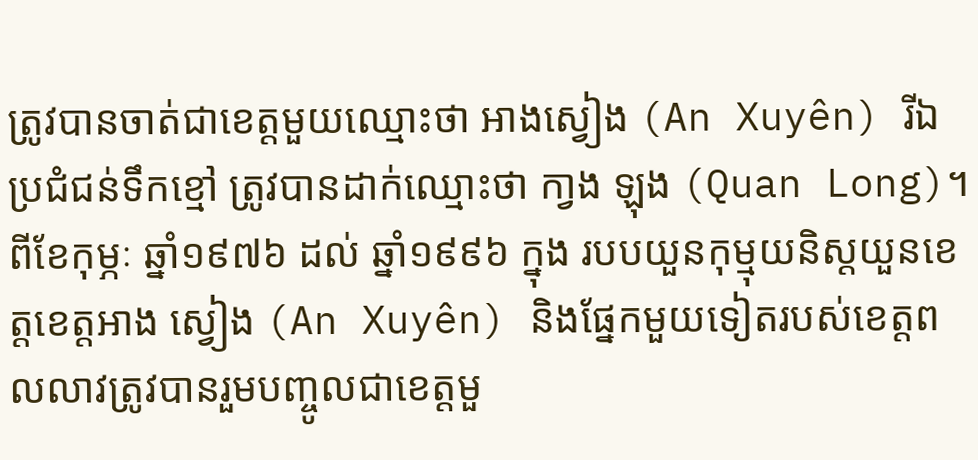ត្រូវបានចាត់ជាខេត្តមួយឈ្មោះថា អាងស្វៀង (An Xuyên) រីឯប្រជំជន់ទឹកខ្មៅ ត្រូវបានដាក់ឈ្មោះថា កា្វង ឡុង (Quan Long)។ ពីខែកុម្ភៈ ឆ្នាំ១៩៧៦ ដល់ ឆ្នាំ១៩៩៦ ក្នុង របបយួនកុម្មុយនិស្ដយួនខេត្តខេត្តអាង ស្វៀង (An Xuyên) និងផ្នែកមួយទៀតរបស់ខេត្តពលលាវត្រូវបានរួមបញ្ចូលជាខេត្តមួ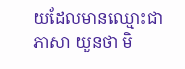យដែលមានឈ្មោះជាភាសា យួនថា មិ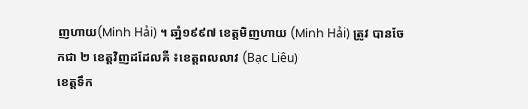ញហាយ(Minh Hải) ។ ឆាំ្ន១៩៩៧ ខេត្តមិញហាយ (Minh Hải) ត្រូវ បានចែកជា ២ ខេត្តវិញដដែលគឺ ៖ខេត្តពលលាវ (Bạc Liêu)
ខេត្តទឹក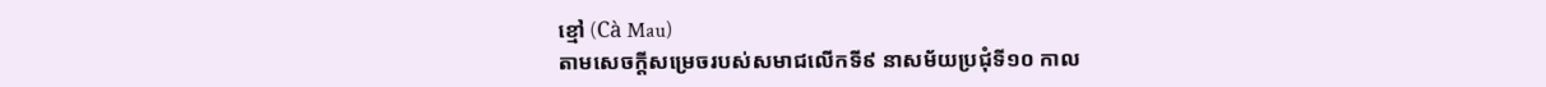ខ្មៅ (Cà Mau)
តាមសេចកី្ដសម្រេចរបស់សមាជលើកទី៩ នាសម័យប្រជុំទី១០ កាល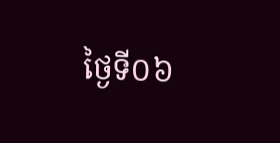ថៃ្ងទី០៦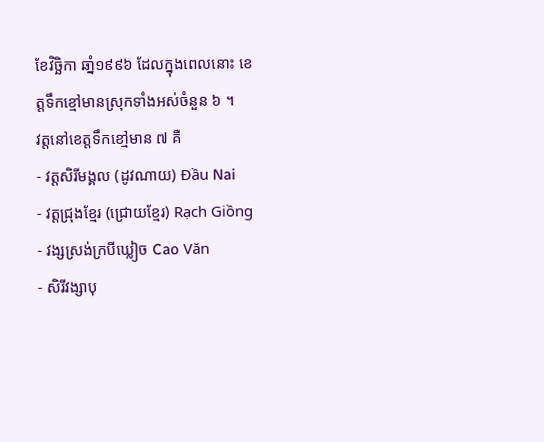ខែវិច្ឆិកា ឆាំ្ន១៩៩៦ ដែលក្នុងពេលនោះ ខេត្តទឹកខ្មៅមានស្រុកទាំងអស់ចំនួន ៦ ។
វត្តនៅខេត្តទឹកខៅ្មមាន ៧ គឺ
- វត្តសិរីមង្គល (ដូវណាយ) Đầu Nai
- វត្តជ្រុងខ្មែរ (ជ្រោយខ្មែរ) Rạch Giồng
- វង្សស្រង់ក្របីឃ្លៀច Cao Văn
- សិរីវង្សាបុ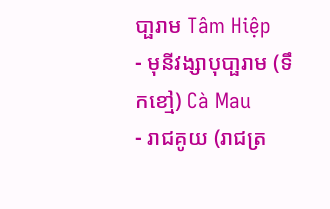បា្ផរាម Tâm Hiệp
- មុនីវង្សាបុបា្ផរាម (ទឹកខៅ្ម) Cà Mau
- រាជគូយ (រាជត្រ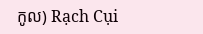កូល) Rạch Cụi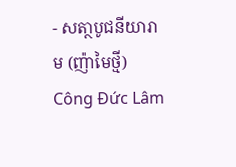- សតា្ថបូជនីយារាម (ញ៉ាមៃថី្ម) Công Đức Lâm